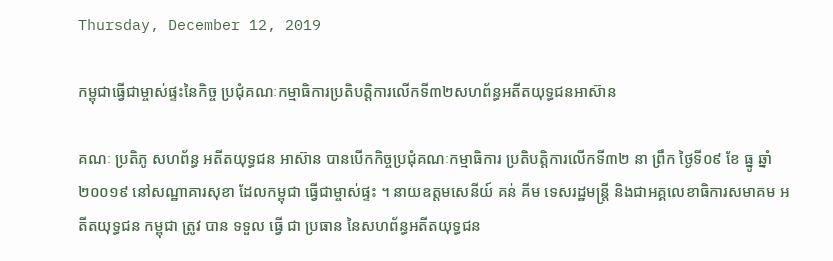Thursday, December 12, 2019

កម្ពុជាធ្វើជាម្ចាស់ផ្ទះនៃកិច្ច ប្រជុំគណៈកម្មាធិការប្រតិបត្តិការលើកទី៣២សហព័ន្ធអតីតយុទ្ធជនអាស៊ាន

គណៈ ប្រតិភូ សហព័ន្ធ អតីតយុទ្ធជន អាស៊ាន បានបើកកិច្ចប្រជុំគណៈកម្មាធិការ ប្រតិបត្តិការលើកទី៣២ នា ព្រឹក ថ្ងៃទី០៩ ខែ ធ្នូ ឆ្នាំ ២០០១៩ នៅសណ្ឋាគារសុខា ដែលកម្ពុជា ធ្វើជាម្ចាស់ផ្ទះ ។ នាយឧត្តមសេនីយ៍ គន់ គីម ទេសរដ្ឋមន្ត្រី និងជាអគ្គលេខាធិការសមាគម អតីតយុទ្ធជន កម្ពុជា ត្រូវ បាន ទទួល ធ្វើ ជា ប្រធាន នៃសហព័ន្ធអតីតយុទ្ធជន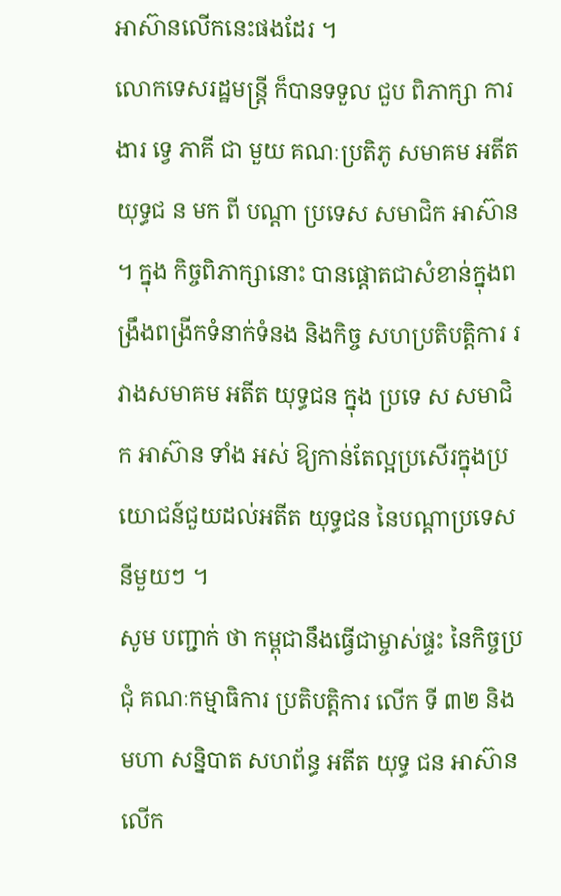អាស៊ានលើកនេះផងដែរ ។
លោកទេសរដ្ឋមន្ត្រី ក៏បានទទួល ជួប ពិភាក្សា ការងារ ទ្វេ ភាគី ជា មួយ គណៈប្រតិភូ សមាគម អតីត យុទ្ធជ ន មក ពី បណ្តា ប្រទេស សមាជិក អាស៊ាន ។ ក្នុង កិច្ចពិភាក្សានោះ បានផ្តោតជាសំខាន់ក្នុងពង្រឹងពង្រីកទំនាក់ទំនង និងកិច្ច សហប្រតិបត្តិការ រវាងសមាគម អតីត យុទ្ធជន ក្នុង ប្រទេ ស សមាជិក អាស៊ាន ទាំង អស់ ឱ្យកាន់តែល្អប្រសើរក្នុងប្រយោជន៍ជួយដល់អតីត យុទ្ធជន នៃបណ្តាប្រទេស នីមួយៗ ។
សូម បញ្ជាក់ ថា កម្ពុជានឹងធ្វើជាម្ចាស់ផ្ទះ នៃកិច្ចប្រជុំ គណៈកម្មាធិការ ប្រតិបត្តិការ លើក ទី ៣២ និង មហា សន្និបាត សហព័ន្ធ អតីត យុទ្ធ ជន អាស៊ាន លើក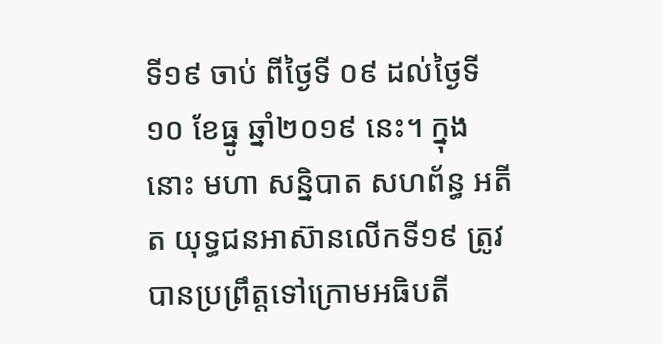ទី១៩ ចាប់ ពីថ្ងៃទី ០៩ ដល់ថ្ងៃទី១០ ខែធ្នូ ឆ្នាំ២០១៩ នេះ។ ក្នុងនោះ មហា សន្និបាត សហព័ន្ធ អតីត យុទ្ធជនអាស៊ានលើកទី១៩ ត្រូវបានប្រព្រឹត្តទៅក្រោមអធិបតី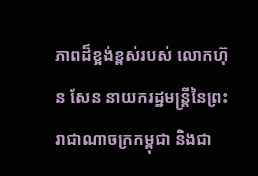ភាពដ៏ខ្អង់ខ្ពស់របស់ លោកហ៊ុន សែន នាយករដ្ឋមន្ត្រីនៃព្រះរាជាណាចក្រកម្ពុជា និងជា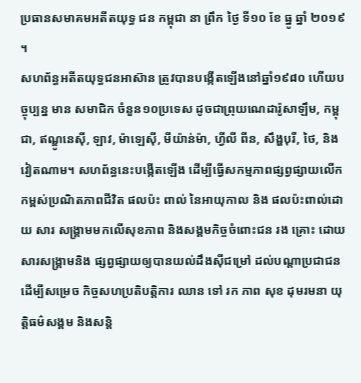ប្រធានសមាគមអតីតយុទ្ធ ជន កម្ពុជា នា ព្រឹក ថ្ងៃ ទី១០ ខែ ធ្នូ ឆ្នាំ ២០១៩ ។
សហព័ន្ធអតីតយុទ្ធជនអាស៊ាន ត្រូវបានបង្កើតឡើងនៅឆ្នាំ១៩៨០ ហើយបច្ចុប្បន្ន មាន សមាជិក ចំនួន១០ប្រទេស ដូចជាព្រុយណេដារ៉ូសាឡឹម, កម្ពុជា, ឥណ្ឌូនេស៊ី, ឡាវ, ម៉ាឡេស៊ី, មីយ៉ាន់ម៉ា, ហ្វីលី ពីន, សឹង្ហបុរី, ថៃ, និងវៀតណាម។ សហព័ន្ធនេះបង្កើតឡើង ដើម្បីធ្វើសកម្មភាពផ្សព្វផ្សាយលើកកម្ពស់ប្រណិតភាពជីវិត ផលប៉ះ ពាល់ នៃអាយុកាល និង ផលប៉ះពាល់ដោយ សារ សង្គ្រាមមកលើសុខភាព និងសង្គមកិច្ចចំពោះជន រង គ្រោះ ដោយសារសង្គ្រាមនិង ផ្សព្វផ្សាយឲ្យបានយល់ដឹងស៊ីជម្រៅ ដល់បណ្ដាប្រជាជនដើម្បីសម្រេច កិច្ចសហប្រតិបត្តិការ ឈាន ទៅ រក ភាព សុខ ដុមរមនា យុត្តិធម៌សង្គម និងសន្ដិ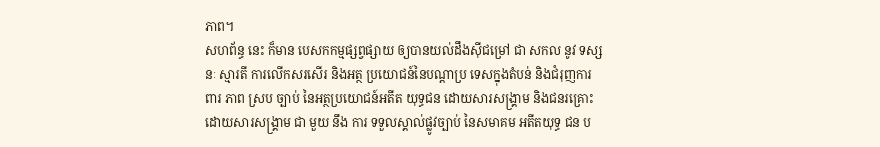ភាព។
សហព័ន្ធ នេះ ក៏មាន បេសកកម្មផ្សព្វផ្សាយ ឲ្យបានយល់ដឹងស៊ីជម្រៅ ជា សកល នូវ ទស្សនៈ ស្មារតី ការលើកសរសើរ និងអត្ថ ប្រយោជន៍នៃបណ្ដាប្រ ទេសក្នុងតំបន់ និងជំរុញការ ពារ ភាព ស្រប ច្បាប់ នៃអត្ថប្រយោជន៍អតីត យុទ្ធជន ដោយសារសង្គ្រាម និងជនរគ្រោះដោយសារសង្គ្រាម ជា មួយ នឹង ការ ទទួលស្គាល់ផ្លូវច្បាប់ នៃសមាគម អតីតយុទ្ធ ជន ប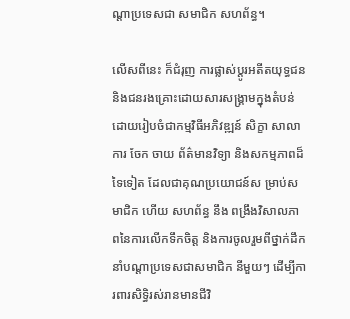ណ្ដាប្រទេសជា សមាជិក សហព័ន្ធ។

លើសពីនេះ ក៏ជំរុញ ការផ្លាស់ប្ដូរអតីតយុទ្ធជន និងជនរងគ្រោះដោយសារសង្គ្រាមក្នុងតំបន់ដោយរៀបចំជាកម្មវិធីអភិវឌ្ឍន៍ សិក្ខា សាលា ការ ចែក ចាយ ព័ត៌មានវិទ្យា និងសកម្មភាពដ៏ទៃទៀត ដែលជាគុណប្រយោជន៍ស ម្រាប់សមាជិក ហើយ សហព័ន្ធ នឹង ពង្រឹងវិសាលភាពនៃការលើកទឹកចិត្ត និងការចូលរួមពីថ្នាក់ដឹកនាំបណ្ដាប្រទេសជាសមាជិក នីមួយៗ ដើម្បីការពារសិទ្ធិរស់រានមានជីវិ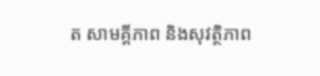ត សាមគ្គីភាព និងសុវត្ថិភាព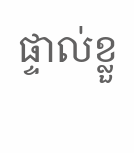ផ្ទាល់ខ្លួ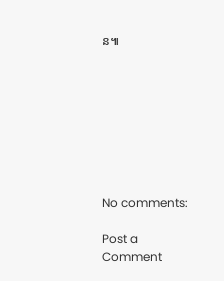ន៕








No comments:

Post a Comment